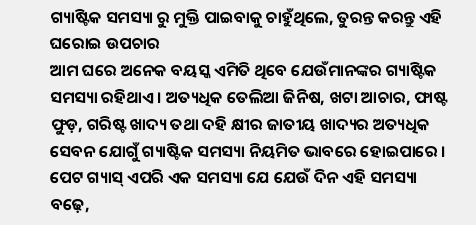ଗ୍ୟାଷ୍ଟିକ ସମସ୍ୟା ରୁ ମୁକ୍ତି ପାଇବାକୁ ଚାହୁଁଥିଲେ, ତୁରନ୍ତ କରନ୍ତୁ ଏହି ଘରୋଇ ଉପଚାର
ଆମ ଘରେ ଅନେକ ବୟସ୍କ ଏମିତି ଥିବେ ଯେଉଁମାନଙ୍କର ଗ୍ୟାଷ୍ଟିକ ସମସ୍ୟା ରହିଥାଏ । ଅତ୍ୟଧିକ ତେଲିଆ ଜିନିଷ, ଖଟା ଆଚାର, ଫାଷ୍ଟ ଫୁଡ଼, ଗରିଷ୍ଟ ଖାଦ୍ୟ ତଥା ଦହି କ୍ଷୀର ଜାତୀୟ ଖାଦ୍ୟର ଅତ୍ୟଧିକ ସେବନ ଯୋଗୁଁ ଗ୍ୟାଷ୍ଟିକ ସମସ୍ୟା ନିୟମିତ ଭାବରେ ହୋଇପାରେ । ପେଟ ଗ୍ୟାସ୍ ଏପରି ଏକ ସମସ୍ୟା ଯେ ଯେଉଁ ଦିନ ଏହି ସମସ୍ୟା ବଢ଼େ,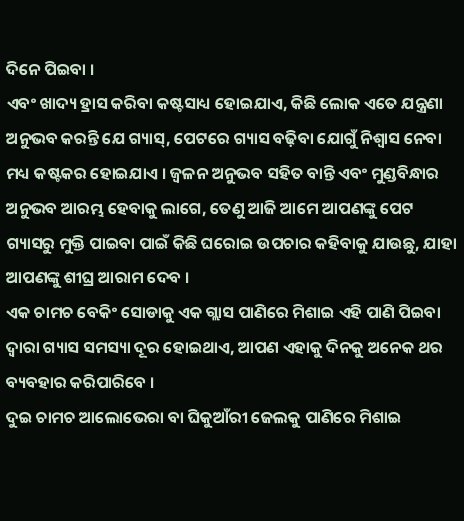ଦିନେ ପିଇବା ।
ଏବଂ ଖାଦ୍ୟ ହ୍ରାସ କରିବା କଷ୍ଟସାଧ୍ୟ ହୋଇଯାଏ, କିଛି ଲୋକ ଏତେ ଯନ୍ତ୍ରଣା ଅନୁଭବ କରନ୍ତି ଯେ ଗ୍ୟାସ୍, ପେଟରେ ଗ୍ୟାସ ବଢ଼ିବା ଯୋଗୁଁ ନିଶ୍ୱାସ ନେବା ମଧ୍ୟ କଷ୍ଟକର ହୋଇଯାଏ । ଜ୍ୱଳନ ଅନୁଭବ ସହିତ ବାନ୍ତି ଏବଂ ମୁଣ୍ଡବିନ୍ଧାର ଅନୁଭବ ଆରମ୍ଭ ହେବାକୁ ଲାଗେ, ତେଣୁ ଆଜି ଆମେ ଆପଣଙ୍କୁ ପେଟ ଗ୍ୟାସରୁ ମୁକ୍ତି ପାଇବା ପାଇଁ କିଛି ଘରୋଇ ଉପଚାର କହିବାକୁ ଯାଉଛୁ, ଯାହା ଆପଣଙ୍କୁ ଶୀଘ୍ର ଆରାମ ଦେବ ।
ଏକ ଚାମଚ ବେକିଂ ସୋଡାକୁ ଏକ ଗ୍ଲାସ ପାଣିରେ ମିଶାଇ ଏହି ପାଣି ପିଇବା ଦ୍ୱାରା ଗ୍ୟାସ ସମସ୍ୟା ଦୂର ହୋଇଥାଏ, ଆପଣ ଏହାକୁ ଦିନକୁ ଅନେକ ଥର ବ୍ୟବହାର କରିପାରିବେ ।
ଦୁଇ ଚାମଚ ଆଲୋଭେରା ବା ଘିକୁଆଁରୀ ଜେଲକୁ ପାଣିରେ ମିଶାଇ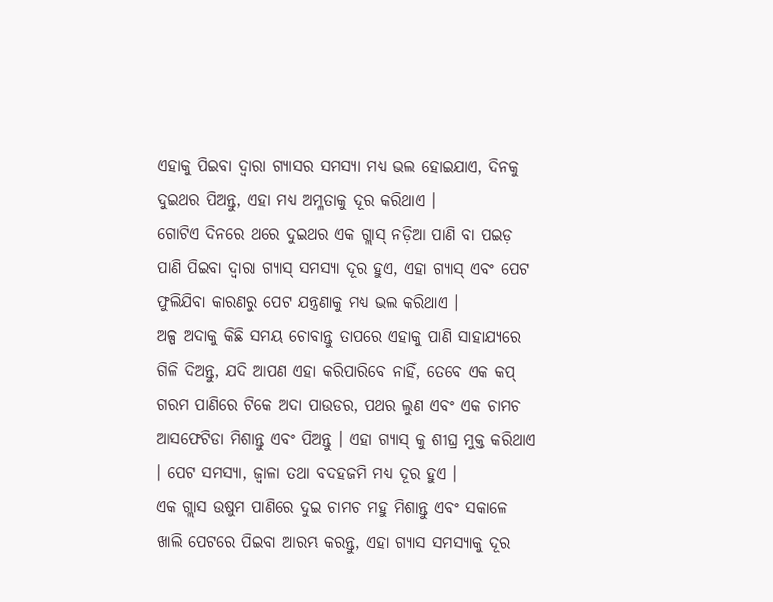ଏହାକୁ ପିଇବା ଦ୍ୱାରା ଗ୍ୟାସର ସମସ୍ୟା ମଧ୍ୟ ଭଲ ହୋଇଯାଏ, ଦିନକୁ ଦୁଇଥର ପିଅନ୍ତୁ, ଏହା ମଧ୍ୟ ଅମ୍ଳତାକୁ ଦୂର କରିଥାଏ ।
ଗୋଟିଏ ଦିନରେ ଥରେ ଦୁଇଥର ଏକ ଗ୍ଲାସ୍ ନଡ଼ିଆ ପାଣି ବା ପଇଡ଼ ପାଣି ପିଇବା ଦ୍ୱାରା ଗ୍ୟାସ୍ ସମସ୍ୟା ଦୂର ହୁଏ, ଏହା ଗ୍ୟାସ୍ ଏବଂ ପେଟ ଫୁଲିଯିବା କାରଣରୁ ପେଟ ଯନ୍ତ୍ରଣାକୁ ମଧ୍ୟ ଭଲ କରିଥାଏ ।
ଅଳ୍ପ ଅଦାକୁ କିଛି ସମୟ ଚୋବାନ୍ତୁ ତାପରେ ଏହାକୁ ପାଣି ସାହାଯ୍ୟରେ ଗିଳି ଦିଅନ୍ତୁ, ଯଦି ଆପଣ ଏହା କରିପାରିବେ ନାହିଁ, ତେବେ ଏକ କପ୍ ଗରମ ପାଣିରେ ଟିକେ ଅଦା ପାଉଡର, ପଥର ଲୁଣ ଏବଂ ଏକ ଚାମଚ ଆସଫେଟିଡା ମିଶାନ୍ତୁ ଏବଂ ପିଅନ୍ତୁ । ଏହା ଗ୍ୟାସ୍ କୁ ଶୀଘ୍ର ମୁକ୍ତ କରିଥାଏ । ପେଟ ସମସ୍ୟା, ଜ୍ୱାଳା ତଥା ବଦହଜମି ମଧ୍ୟ ଦୂର ହୁଏ ।
ଏକ ଗ୍ଲାସ ଉଷୁମ ପାଣିରେ ଦୁଇ ଚାମଚ ମହୁ ମିଶାନ୍ତୁ ଏବଂ ସକାଳେ ଖାଲି ପେଟରେ ପିଇବା ଆରମ୍ଭ କରନ୍ତୁ, ଏହା ଗ୍ୟାସ ସମସ୍ୟାକୁ ଦୂର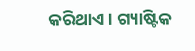କରିଥାଏ । ଗ୍ୟାଷ୍ଟିକ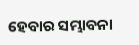ହେବାର ସମ୍ଭାବନା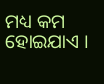ମଧ୍ୟ କମ ହୋଇଯାଏ ।